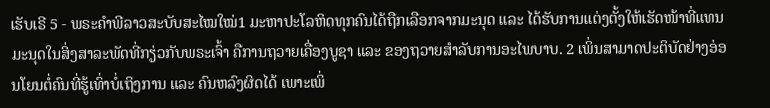ເຮັບເຣີ 5 - ພຣະຄຳພີລາວສະບັບສະໄໝໃໝ່1 ມະຫາປະໂລຫິດທຸກຄົນໄດ້ຖືກເລືອກຈາກມະນຸດ ແລະ ໄດ້ຮັບການແຕ່ງຕັ້ງໃຫ້ເຮັດໜ້າທີ່ແທນມະນຸດໃນສິ່ງສາລະພັດທີ່ກຽ່ວກັບພຣະເຈົ້າ ຄືການຖວາຍເຄື່ອງບູຊາ ແລະ ຂອງຖວາຍສຳລັບການອະໄພບາບ. 2 ເພິ່ນສາມາດປະຕິບັດຢ່າງອ່ອນໂຍນຕໍ່ຄົນທີ່ຮູ້ເທົ່າບໍ່ເຖິງການ ແລະ ຄົນຫລົງຜິດໄດ້ ເພາະເພິ່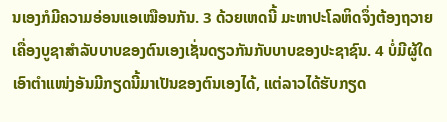ນເອງກໍມີຄວາມອ່ອນແອເໝືອນກັນ. 3 ດ້ວຍເຫດນີ້ ມະຫາປະໂລຫິດຈຶ່ງຕ້ອງຖວາຍເຄື່ອງບູຊາສຳລັບບາບຂອງຕົນເອງເຊັ່ນດຽວກັນກັບບາບຂອງປະຊາຊົນ. 4 ບໍ່ມີຜູ້ໃດເອົາຕຳແໜ່ງອັນມີກຽດນີ້ມາເປັນຂອງຕົນເອງໄດ້, ແຕ່ລາວໄດ້ຮັບກຽດ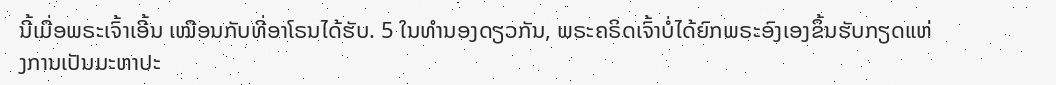ນີ້ເມື່ອພຣະເຈົ້າເອີ້ນ ເໝືອນກັບທີ່ອາໂຣນໄດ້ຮັບ. 5 ໃນທຳນອງດຽວກັນ, ພຣະຄຣິດເຈົ້າບໍ່ໄດ້ຍົກພຣະອົງເອງຂຶ້ນຮັບກຽດແຫ່ງການເປັນມະຫາປະ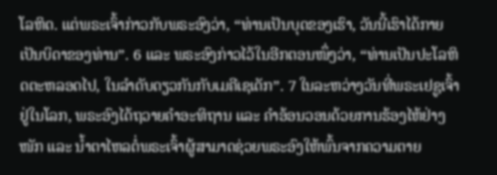ໂລຫິດ. ແຕ່ພຣະເຈົ້າກ່າວກັບພຣະອົງວ່າ, “ທ່ານເປັນບຸດຂອງເຮົາ, ວັນນີ້ເຮົາໄດ້ກາຍເປັນບິດາຂອງທ່ານ”. 6 ແລະ ພຣະອົງກ່າວໄວ້ໃນອີກຕອນໜຶ່ງວ່າ, “ທ່ານເປັນປະໂລຫິດຕະຫລອດໄປ, ໃນລຳດັບດຽວກັນກັບເມຄີເຊເດັກ”. 7 ໃນລະຫວ່າງວັນທີ່ພຣະເຢຊູເຈົ້າຢູ່ໃນໂລກ, ພຣະອົງໄດ້ຖວາຍຄຳອະທິຖານ ແລະ ຄຳອ້ອນວອນດ້ວຍການຮ້ອງໄຫ້ຢ່າງໜັກ ແລະ ນໍ້າຕາໄຫລຕໍ່ພຣະເຈົ້າຜູ້ສາມາດຊ່ວຍພຣະອົງໃຫ້ພົ້ນຈາກຄວາມຕາຍ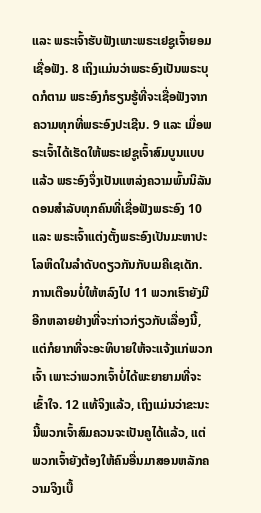ແລະ ພຣະເຈົ້າຮັບຟັງເພາະພຣະເຢຊູເຈົ້າຍອມເຊື່ອຟັງ. 8 ເຖິງແມ່ນວ່າພຣະອົງເປັນພຣະບຸດກໍຕາມ ພຣະອົງກໍຮຽນຮູ້ທີ່ຈະເຊື່ອຟັງຈາກຄວາມທຸກທີ່ພຣະອົງປະເຊີນ. 9 ແລະ ເມື່ອພຣະເຈົ້າໄດ້ເຮັດໃຫ້ພຣະເຢຊູເຈົ້າສົມບູນແບບແລ້ວ ພຣະອົງຈຶ່ງເປັນແຫລ່ງຄວາມພົ້ນນິລັນດອນສຳລັບທຸກຄົນທີ່ເຊື່ອຟັງພຣະອົງ 10 ແລະ ພຣະເຈົ້າແຕ່ງຕັ້ງພຣະອົງເປັນມະຫາປະໂລຫິດໃນລຳດັບດຽວກັນກັບເມຄີເຊເດັກ. ການເຕືອນບໍ່ໃຫ້ຫລົງໄປ 11 ພວກເຮົາຍັງມີອີກຫລາຍຢ່າງທີ່ຈະກ່າວກ່ຽວກັບເລື່ອງນີ້, ແຕ່ກໍຍາກທີ່ຈະອະທິບາຍໃຫ້ຈະແຈ້ງແກ່ພວກເຈົ້າ ເພາະວ່າພວກເຈົ້າບໍ່ໄດ້ພະຍາຍາມທີ່ຈະເຂົ້າໃຈ. 12 ແທ້ຈິງແລ້ວ, ເຖິງແມ່ນວ່າຂະນະນີ້ພວກເຈົ້າສົມຄວນຈະເປັນຄູໄດ້ແລ້ວ, ແຕ່ພວກເຈົ້າຍັງຕ້ອງໃຫ້ຄົນອື່ນມາສອນຫລັກຄວາມຈິງເບື້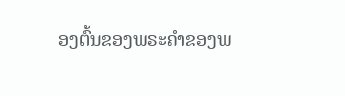ອງຕົ້ນຂອງພຣະຄຳຂອງພ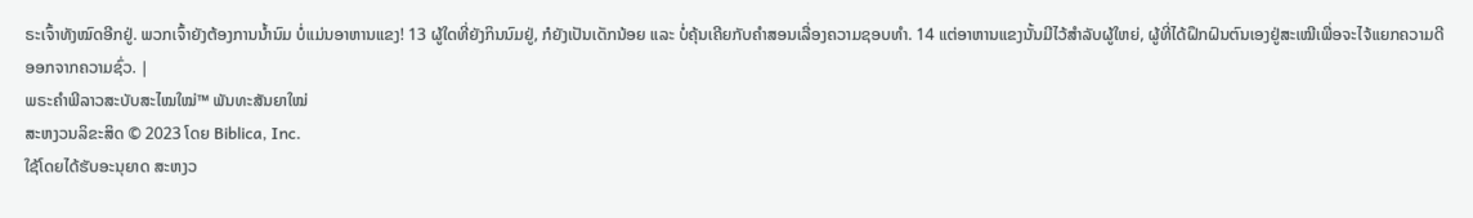ຣະເຈົ້າທັງໝົດອີກຢູ່. ພວກເຈົ້າຍັງຕ້ອງການນ້ຳນົມ ບໍ່ແມ່ນອາຫານແຂງ! 13 ຜູ້ໃດທີ່ຍັງກິນນົມຢູ່, ກໍຍັງເປັນເດັກນ້ອຍ ແລະ ບໍ່ຄຸ້ນເຄີຍກັບຄຳສອນເລື່ອງຄວາມຊອບທຳ. 14 ແຕ່ອາຫານແຂງນັ້ນມີໄວ້ສຳລັບຜູ້ໃຫຍ່, ຜູ້ທີ່ໄດ້ຝຶກຝົນຕົນເອງຢູ່ສະເໝີເພື່ອຈະໄຈ້ແຍກຄວາມດີອອກຈາກຄວາມຊົ່ວ. |
ພຣະຄຳພີລາວສະບັບສະໄໝໃໝ່™ ພັນທະສັນຍາໃໝ່
ສະຫງວນລິຂະສິດ © 2023 ໂດຍ Biblica, Inc.
ໃຊ້ໂດຍໄດ້ຮັບອະນຸຍາດ ສະຫງວ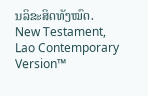ນລິຂະສິດທັງໝົດ.
New Testament, Lao Contemporary Version™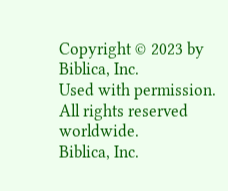Copyright © 2023 by Biblica, Inc.
Used with permission. All rights reserved worldwide.
Biblica, Inc.